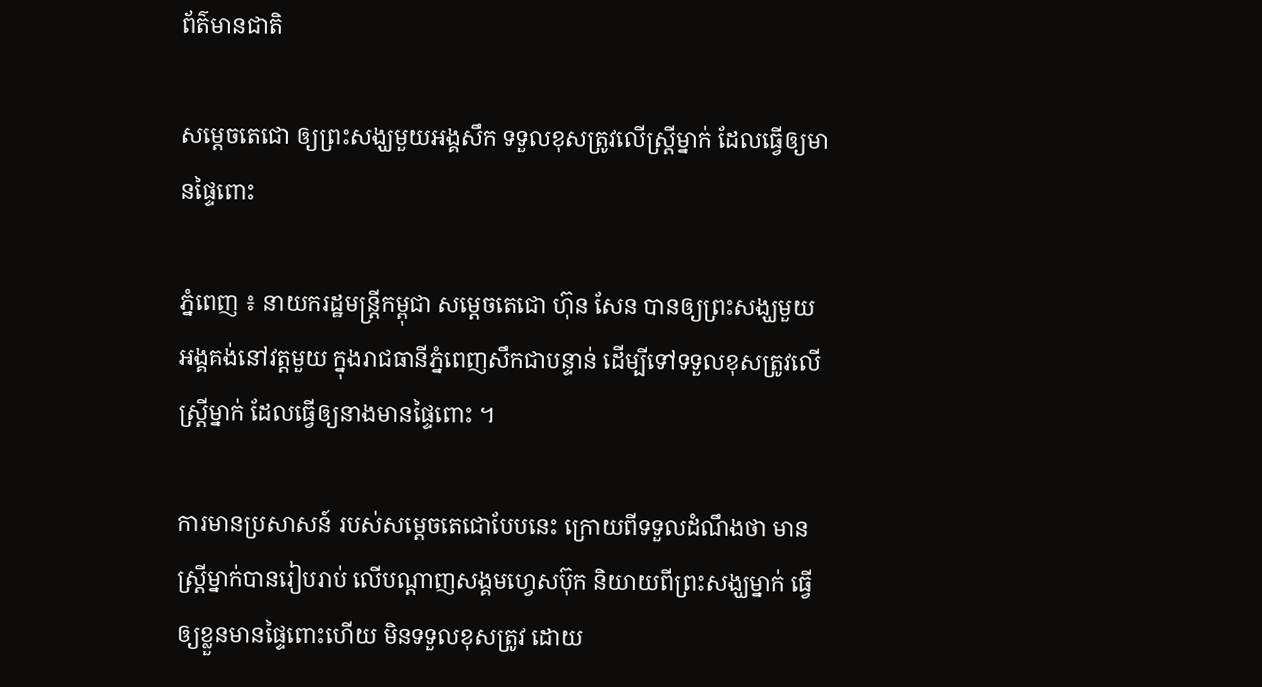ព័ត៌មានជាតិ

សម្តេចតេជោ ឲ្យព្រះសង្ឃមួយអង្គសឹក ទទួលខុសត្រូវលើស្រ្តីម្នាក់ ដែលធ្វើឲ្យមានផ្ទៃពោះ

ភ្នំពេញ ៖ នាយករដ្ឋមន្រ្តីកម្ពុជា សម្តេចតេជោ ហ៊ុន សែន បានឲ្យព្រះសង្ឃមួយ អង្គគង់នៅវត្តមួយ ក្នុងរាជធានីភ្នំពេញសឹកជាបន្ទាន់ ដើម្បីទៅទទួលខុសត្រូវលើស្រ្តីម្នាក់ ដែលធ្វើឲ្យនាងមានផ្ទៃពោះ ។

ការមានប្រសាសន៍ របស់សម្តេចតេជោបែបនេះ ក្រោយពីទទួលដំណឹងថា មានស្រ្តីម្នាក់បានរៀបរាប់ លើបណ្តាញសង្គមហ្វេសប៊ុក និយាយពីព្រះសង្ឃម្នាក់ ធ្វើឲ្យខ្លួនមានផ្ទៃពោះហើយ មិនទទួលខុសត្រូវ ដោយ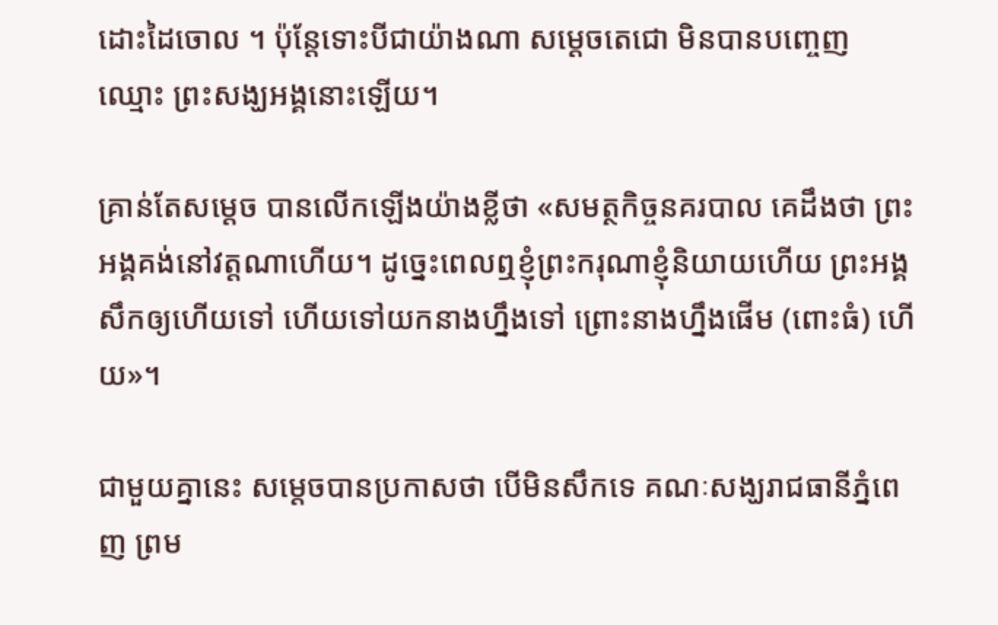ដោះដៃចោល ។ ប៉ុន្តែទោះបីជាយ៉ាងណា សម្តេចតេជោ មិនបានបញ្ចេញឈ្មោះ ព្រះសង្ឃអង្គនោះឡើយ។

គ្រាន់តែសម្តេច បានលើកឡើងយ៉ាងខ្លីថា «សមត្ថកិច្ចនគរបាល គេដឹងថា ព្រះអង្គគង់នៅវត្តណាហើយ។ ដូច្នេះពេលឮខ្ញុំព្រះករុណាខ្ញុំនិយាយហើយ ព្រះអង្គសឹកឲ្យហើយទៅ ហើយទៅយកនាងហ្នឹងទៅ ព្រោះនាងហ្នឹងផើម (ពោះធំ) ហើយ»។

ជាមួយគ្នានេះ សម្តេចបានប្រកាសថា បើមិនសឹកទេ គណៈសង្ឃរាជធានីភ្នំពេញ ព្រម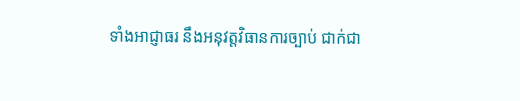ទាំងអាជ្ញាធរ នឹងអនុវត្តវិធានការច្បាប់ ជាក់ជា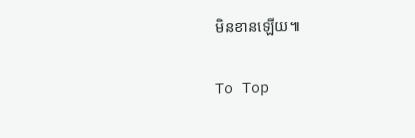មិនខានឡើយ៕

To Top